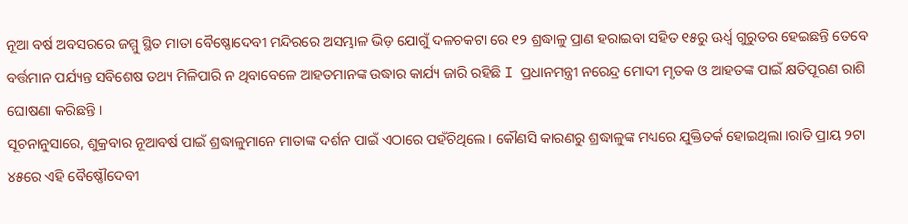ନୂଆ ବର୍ଷ ଅବସରରେ ଜମ୍ମୁ ସ୍ଥିତ ମାତା ବୈଷ୍ଣୋଦେବୀ ମନ୍ଦିରରେ ଅସମ୍ଭାଳ ଭିଡ଼ ଯୋଗୁଁ ଦଳଚକଟା ରେ ୧୨ ଶ୍ରଦ୍ଧାଳୁ ପ୍ରାଣ ହରାଇବା ସହିତ ୧୫ରୁ ଊର୍ଧ୍ୱ ଗୁରୁତର ହେଇଛନ୍ତି ତେବେ ବର୍ତ୍ତମାନ ପର୍ଯ୍ୟନ୍ତ ସବିଶେଷ ତଥ୍ୟ ମିଳିପାରି ନ ଥିବାବେଳେ ଆହତମାନଙ୍କ ଉଦ୍ଧାର କାର୍ଯ୍ୟ ଜାରି ରହିଛି I ପ୍ରଧାନମନ୍ତ୍ରୀ ନରେନ୍ଦ୍ର ମୋଦୀ ମୃତକ ଓ ଆହତଙ୍କ ପାଇଁ କ୍ଷତିପୂରଣ ରାଶି ଘୋଷଣା କରିଛନ୍ତି ।
ସୂଚନାନୁସାରେ, ଶୁକ୍ରବାର ନୂଆବର୍ଷ ପାଇଁ ଶ୍ରଦ୍ଧାଳୁମାନେ ମାତାଙ୍କ ଦର୍ଶନ ପାଇଁ ଏଠାରେ ପହଁଚିଥିଲେ । କୌଣସି କାରଣରୁ ଶ୍ରଦ୍ଧାଳୁଙ୍କ ମଧ୍ୟରେ ଯୁକ୍ତିତର୍କ ହୋଇଥିଲା ।ରାତି ପ୍ରାୟ ୨ଟା ୪୫ରେ ଏହି ବୈଷ୍ଣୌଦେବୀ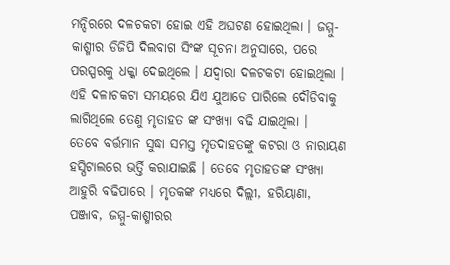ମନ୍ଦିରରେ ଦଳଚକଟା ହୋଇ ଏହି ଅଘଟଣ ହୋଇଥିଲା । ଜମ୍ମୁ-କାଶ୍ମୀର ଡିଜିପି ଦିଲବାଗ ସିଂଙ୍କ ସୂଚନା ଅନୁସାରେ, ପରେ ପରସ୍ପରକୁ ଧକ୍କା ଦେଇଥିଲେ । ଯଦ୍ୱାରା ଦଳଟକଟା ହୋଇଥିଲା । ଏହି ଦଳାଚକଟା ସମୟରେ ଯିଏ ଯୁଆଡେ ପାରିଲେ ଦୌଡିବାକୁ ଲାଗିଥିଲେ ତେଣୁ ମୃତାହତ ଙ୍କ ସଂଖ୍ୟା ବଢି ଯାଇଥିଲା ।
ତେବେ ବର୍ତ୍ତମାନ ସୁଦ୍ଧା ସମସ୍ତ ମୃତଦାହତଙ୍କୁ କଟରା ଓ ନାରାୟଣ ହସ୍ପିଟାଲରେ ଭର୍ତ୍ତି କରାଯାଇଛି । ତେବେ ମୃତାହତଙ୍କ ସଂଖ୍ୟା ଆହୁରି ବଢିପାରେ । ମୃତକଙ୍କ ମଧ୍ୟରେ ଦିଲ୍ଲୀ, ହରିୟାଣା, ପଞ୍ଜାବ, ଜମ୍ମୁ-କାଶ୍ମୀରର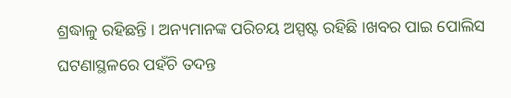ଶ୍ରଦ୍ଧାଳୁ ରହିଛନ୍ତି । ଅନ୍ୟମାନଙ୍କ ପରିଚୟ ଅସ୍ପଷ୍ଟ ରହିଛି ।ଖବର ପାଇ ପୋଲିସ ଘଟଣାସ୍ଥଳରେ ପହଁଚି ତଦନ୍ତ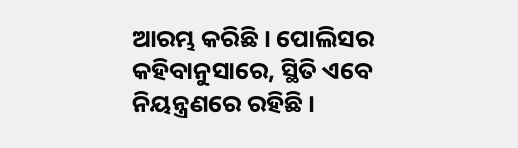ଆରମ୍ଭ କରିଛି । ପୋଲିସର କହିବାନୁସାରେ, ସ୍ଥିତି ଏବେ ନିୟନ୍ତ୍ରଣରେ ରହିଛି ।